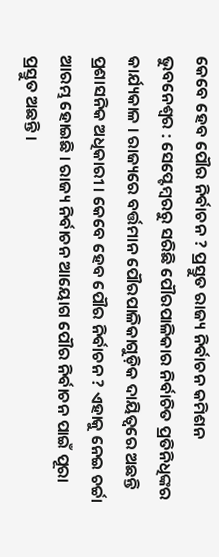କେବେ ହେବ ପୌର ନିର୍ବାଚନ ? ପ୍ରସ୍ତୁତ ରାଜ୍ୟ ନିର୍ବାଚନ କମିଶନ
ଭୁବନେଶ୍ବର : ସେପ୍ଟେମ୍ବରରୁ ସରିଛି ପୌରପାଳିକାର ନିର୍ବାଚିତ ପ୍ରତିନିଧିଙ୍କର କାର୍ଯ୍ୟକାଳ । ରାଜ୍ୟରେ ବର୍ତ୍ତମାନ ପୌରପାଳିକାଗୁଡ଼ିକ ଦାୟିତ୍ୱରେ ଅଛନ୍ତି ପ୍ରଶାସନିକ ଅଧିକାରୀ । କେବେ ହେବ ପୌର ନିର୍ବାଚନ ? ଏହାକୁ ନେଇ ଚର୍ଚ୍ଚା ଆରମ୍ଭ ହୋଇଛି । ରାଜ୍ୟ ନିର୍ବାଚନ ଆୟୋଗ ପୌର ନିର୍ବାଚନ ପାଇଁ ପୂରା ପ୍ରସ୍ତୁତ ଅଛନ୍ତି ।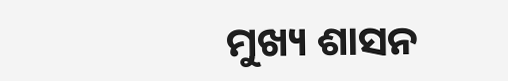ମୁଖ୍ୟ ଶାସନ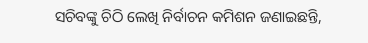ସଚିବଙ୍କୁ ଚିଠି ଲେଖି ନିର୍ବାଚନ କମିଶନ ଜଣାଇଛନ୍ତି,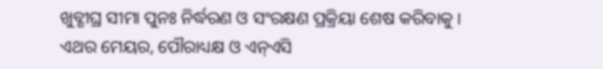ଖୁବ୍ଶୀଘ୍ର ସୀମା ପୁନଃ ନିର୍ଦ୍ଧରଣ ଓ ସଂରକ୍ଷଣ ପ୍ରକ୍ରିୟା ଶେଷ କରିବାକୁ । ଏଥର ମେୟର, ପୌରାଧ୍ୟକ୍ଷ ଓ ଏନ୍ଏସି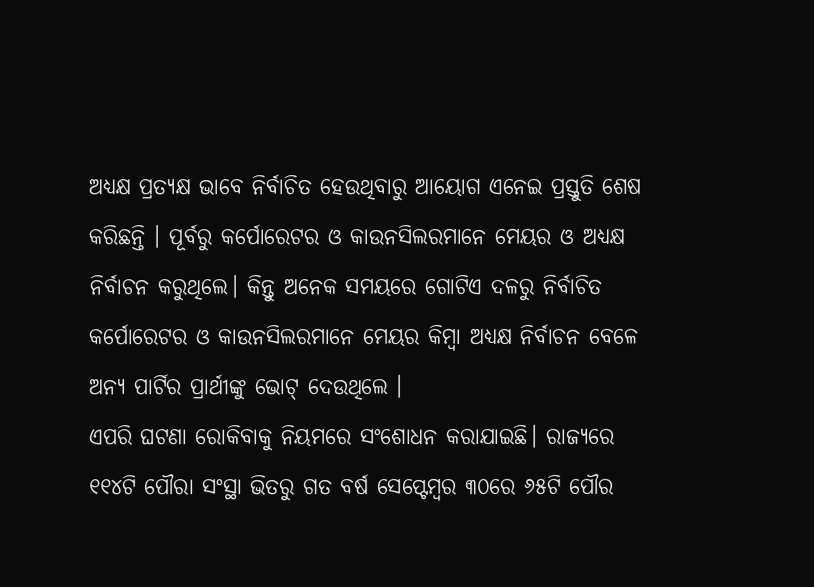ଅଧ୍ୟକ୍ଷ ପ୍ରତ୍ୟକ୍ଷ ଭାବେ ନିର୍ବାଚିତ ହେଉଥିବାରୁ ଆୟୋଗ ଏନେଇ ପ୍ରସ୍ତୁତି ଶେଷ କରିଛନ୍ତି । ପୂର୍ବରୁ କର୍ପୋରେଟର ଓ କାଉନସିଲରମାନେ ମେୟର ଓ ଅଧ୍ୟକ୍ଷ ନିର୍ବାଚନ କରୁଥିଲେ। କିନ୍ତୁ ଅନେକ ସମୟରେ ଗୋଟିଏ ଦଳରୁ ନିର୍ବାଚିତ କର୍ପୋରେଟର ଓ କାଉନସିଲରମାନେ ମେୟର କିମ୍ବା ଅଧ୍ୟକ୍ଷ ନିର୍ବାଚନ ବେଳେ ଅନ୍ୟ ପାର୍ଟିର ପ୍ରାର୍ଥୀଙ୍କୁ ଭୋଟ୍ ଦେଉଥିଲେ ।
ଏପରି ଘଟଣା ରୋକିବାକୁ ନିୟମରେ ସଂଶୋଧନ କରାଯାଇଛି। ରାଜ୍ୟରେ ୧୧୪ଟି ପୌରା ସଂସ୍ଥା ଭିତରୁ ଗତ ବର୍ଷ ସେପ୍ଟେମ୍ବର ୩୦ରେ ୬୫ଟି ପୌର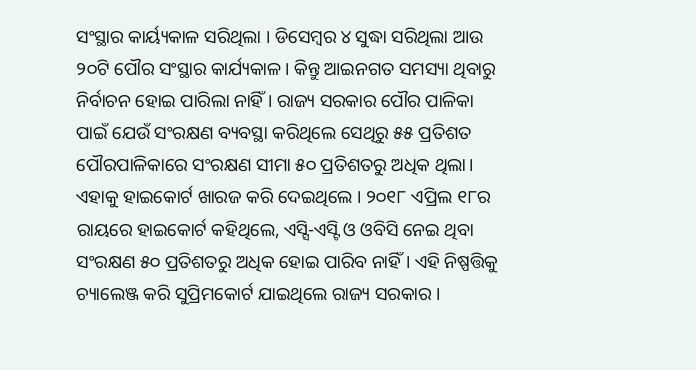ସଂସ୍ଥାର କାର୍ୟ୍ୟକାଳ ସରିଥିଲା । ଡିସେମ୍ବର ୪ ସୁଦ୍ଧା ସରିଥିଲା ଆଉ ୨୦ଟି ପୌର ସଂସ୍ଥାର କାର୍ଯ୍ୟକାଳ। କିନ୍ତୁ ଆଇନଗତ ସମସ୍ୟା ଥିବାରୁ ନିର୍ବାଚନ ହୋଇ ପାରିଲା ନାହିଁ । ରାଜ୍ୟ ସରକାର ପୌର ପାଳିକା ପାଇଁ ଯେଉଁ ସଂରକ୍ଷଣ ବ୍ୟବସ୍ଥା କରିଥିଲେ ସେଥିରୁ ୫୫ ପ୍ରତିଶତ ପୌରପାଳିକାରେ ସଂରକ୍ଷଣ ସୀମା ୫୦ ପ୍ରତିଶତରୁ ଅଧିକ ଥିଲା। ଏହାକୁ ହାଇକୋର୍ଟ ଖାରଜ କରି ଦେଇଥିଲେ । ୨୦୧୮ ଏପ୍ରିଲ ୧୮ର ରାୟରେ ହାଇକୋର୍ଟ କହିଥିଲେ, ଏସ୍ସି-ଏସ୍ଟି ଓ ଓବିସି ନେଇ ଥିବା ସଂରକ୍ଷଣ ୫୦ ପ୍ରତିଶତରୁ ଅଧିକ ହୋଇ ପାରିବ ନାହିଁ। ଏହି ନିଷ୍ପତ୍ତିକୁ ଚ୍ୟାଲେଞ୍ଜ କରି ସୁପ୍ରିମକୋର୍ଟ ଯାଇଥିଲେ ରାଜ୍ୟ ସରକାର ।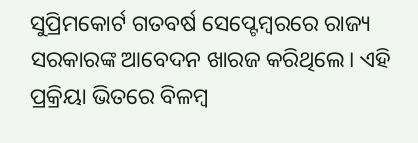ସୁପ୍ରିମକୋର୍ଟ ଗତବର୍ଷ ସେପ୍ଟେମ୍ବରରେ ରାଜ୍ୟ ସରକାରଙ୍କ ଆବେଦନ ଖାରଜ କରିଥିଲେ। ଏହି ପ୍ରକ୍ରିୟା ଭିତରେ ବିଳମ୍ବ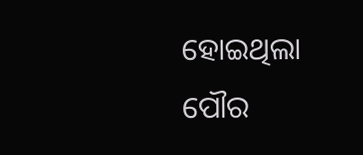ହୋଇଥିଲା ପୌର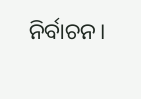ନିର୍ବାଚନ।